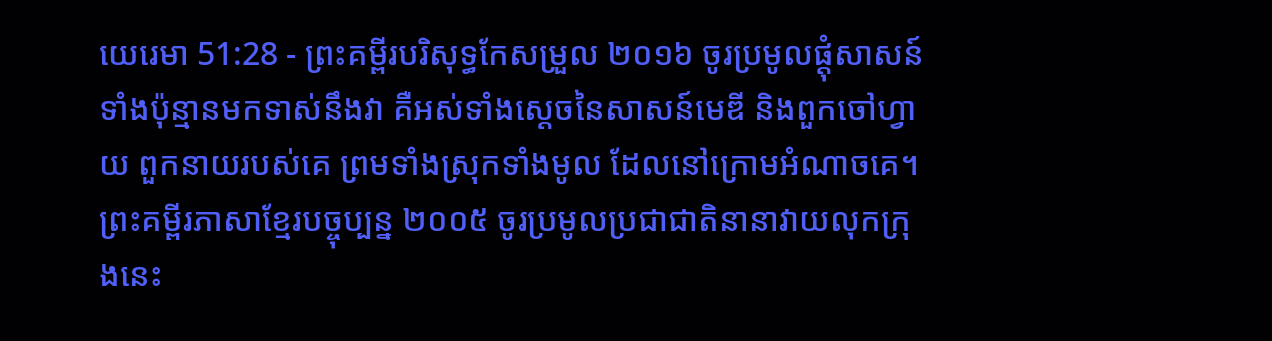យេរេមា 51:28 - ព្រះគម្ពីរបរិសុទ្ធកែសម្រួល ២០១៦ ចូរប្រមូលផ្តុំសាសន៍ទាំងប៉ុន្មានមកទាស់នឹងវា គឺអស់ទាំងស្តេចនៃសាសន៍មេឌី និងពួកចៅហ្វាយ ពួកនាយរបស់គេ ព្រមទាំងស្រុកទាំងមូល ដែលនៅក្រោមអំណាចគេ។ ព្រះគម្ពីរភាសាខ្មែរបច្ចុប្បន្ន ២០០៥ ចូរប្រមូលប្រជាជាតិនានាវាយលុកក្រុងនេះ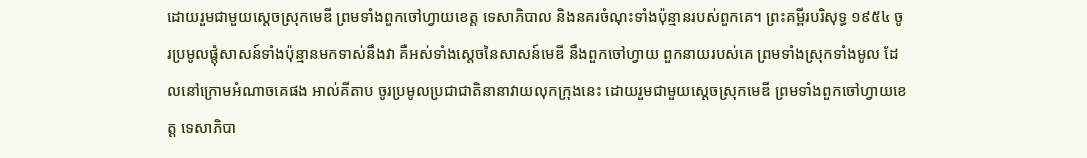ដោយរួមជាមួយស្ដេចស្រុកមេឌី ព្រមទាំងពួកចៅហ្វាយខេត្ត ទេសាភិបាល និងនគរចំណុះទាំងប៉ុន្មានរបស់ពួកគេ។ ព្រះគម្ពីរបរិសុទ្ធ ១៩៥៤ ចូរប្រមូលផ្តុំសាសន៍ទាំងប៉ុន្មានមកទាស់នឹងវា គឺអស់ទាំងស្តេចនៃសាសន៍មេឌី នឹងពួកចៅហ្វាយ ពួកនាយរបស់គេ ព្រមទាំងស្រុកទាំងមូល ដែលនៅក្រោមអំណាចគេផង អាល់គីតាប ចូរប្រមូលប្រជាជាតិនានាវាយលុកក្រុងនេះ ដោយរួមជាមួយស្ដេចស្រុកមេឌី ព្រមទាំងពួកចៅហ្វាយខេត្ត ទេសាភិបា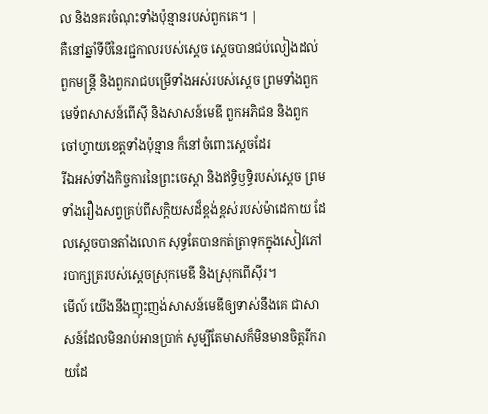ល និងនគរចំណុះទាំងប៉ុន្មានរបស់ពួកគេ។ |
គឺនៅឆ្នាំទីបីនៃរជ្ជកាលរបស់ស្ដេច ស្ដេចបានជប់លៀងដល់ពួកមន្ត្រី និងពួករាជបម្រើទាំងអស់របស់ស្ដេច ព្រមទាំងពួកមេទ័ពសាសន៍ពើស៊ី និងសាសន៍មេឌី ពួកអភិជន និងពួកចៅហ្វាយខេត្តទាំងប៉ុន្មាន ក៏នៅចំពោះស្ដេចដែរ
រីឯអស់ទាំងកិច្ចការនៃព្រះចេស្តា និងឥទ្ធិឫទ្ធិរបស់ស្ដេច ព្រមទាំងរឿងសព្វគ្រប់ពីសក្តិយសដ៏ខ្ពង់ខ្ពស់របស់ម៉ាដេកាយ ដែលស្តេចបានតាំងលោក សុទ្ធតែបានកត់ត្រាទុកក្នុងសៀវភៅរបាក្សត្ររបស់ស្តេចស្រុកមេឌី និងស្រុកពើស៊ីរ។
មើល៍ យើងនឹងញុះញង់សាសន៍មេឌីឲ្យទាស់នឹងគេ ជាសាសន៍ដែលមិនរាប់អានប្រាក់ សូម្បីតែមាសក៏មិនមានចិត្តរីករាយដែ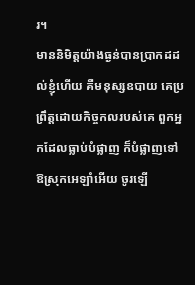រ។
មាននិមិត្តយ៉ាងធ្ងន់បានប្រាកដដល់ខ្ញុំហើយ គឺមនុស្សឧបាយ គេប្រព្រឹត្តដោយកិច្ចកលរបស់គេ ពួកអ្នកដែលធ្លាប់បំផ្លាញ ក៏បំផ្លាញទៅ ឱស្រុកអេឡាំអើយ ចូរឡើ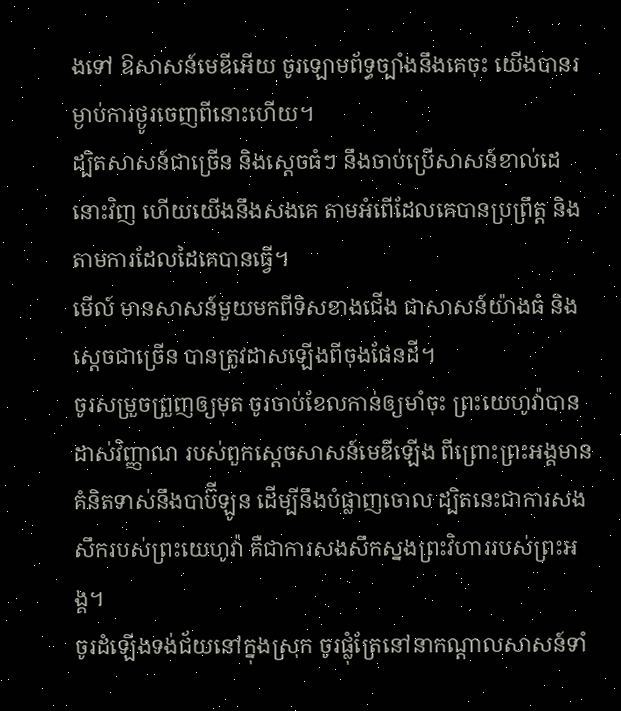ងទៅ ឱសាសន៍មេឌីអើយ ចូរឡោមព័ទ្ធច្បាំងនឹងគេចុះ យើងបានរម្ងាប់ការថ្ងូរចេញពីនោះហើយ។
ដ្បិតសាសន៍ជាច្រើន និងស្តេចធំៗ នឹងចាប់ប្រើសាសន៍ខាល់ដេនោះវិញ ហើយយើងនឹងសងគេ តាមអំពើដែលគេបានប្រព្រឹត្ត និងតាមការដែលដៃគេបានធ្វើ។
មើល៍ មានសាសន៍មួយមកពីទិសខាងជើង ជាសាសន៍យ៉ាងធំ និងស្តេចជាច្រើន បានត្រូវដាសឡើងពីចុងផែនដី។
ចូរសម្រួចព្រួញឲ្យមុត ចូរចាប់ខែលកាន់ឲ្យមាំចុះ ព្រះយេហូវ៉ាបានដាស់វិញ្ញាណ របស់ពួកស្តេចសាសន៍មេឌីឡើង ពីព្រោះព្រះអង្គមានគំនិតទាស់នឹងបាប៊ីឡូន ដើម្បីនឹងបំផ្លាញចោល ដ្បិតនេះជាការសងសឹករបស់ព្រះយេហូវ៉ា គឺជាការសងសឹកស្នងព្រះវិហាររបស់ព្រះអង្គ។
ចូរដំឡើងទង់ជ័យនៅក្នុងស្រុក ចូរផ្លុំត្រែនៅនាកណ្ដាលសាសន៍ទាំ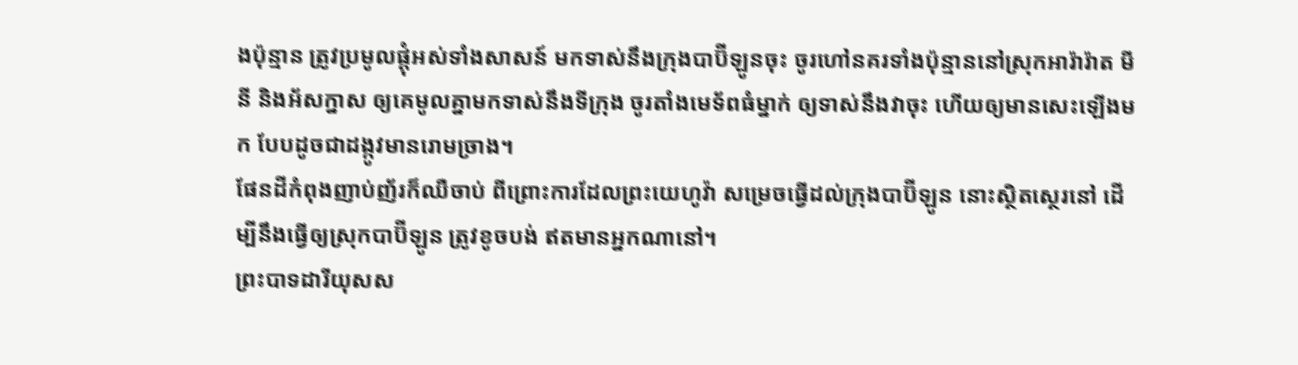ងប៉ុន្មាន ត្រូវប្រមូលផ្តុំអស់ទាំងសាសន៍ មកទាស់នឹងក្រុងបាប៊ីឡូនចុះ ចូរហៅនគរទាំងប៉ុន្មាននៅស្រុកអារ៉ារ៉ាត មីនី និងអ័សក្នាស ឲ្យគេមូលគ្នាមកទាស់នឹងទីក្រុង ចូរតាំងមេទ័ពធំម្នាក់ ឲ្យទាស់នឹងវាចុះ ហើយឲ្យមានសេះឡើងមក បែបដូចជាដង្កូវមានរោមច្រាង។
ផែនដីកំពុងញាប់ញ័រក៏ឈឺចាប់ ពីព្រោះការដែលព្រះយេហូវ៉ា សម្រេចធ្វើដល់ក្រុងបាប៊ីឡូន នោះស្ថិតស្ថេរនៅ ដើម្បីនឹងធ្វើឲ្យស្រុកបាប៊ីឡូន ត្រូវខូចបង់ ឥតមានអ្នកណានៅ។
ព្រះបាទដារីយុសស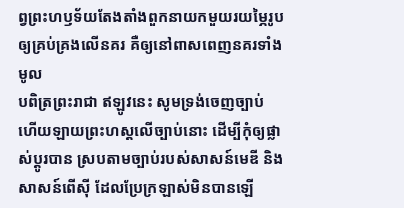ព្វព្រះហឫទ័យតែងតាំងពួកនាយកមួយរយម្ភៃរូប ឲ្យគ្រប់គ្រងលើនគរ គឺឲ្យនៅពាសពេញនគរទាំងមូល
បពិត្រព្រះរាជា ឥឡូវនេះ សូមទ្រង់ចេញច្បាប់ ហើយឡាយព្រះហស្តលើច្បាប់នោះ ដើម្បីកុំឲ្យផ្លាស់ប្ដូរបាន ស្របតាមច្បាប់របស់សាសន៍មេឌី និងសាសន៍ពើស៊ី ដែលប្រែក្រឡាស់មិនបានឡើ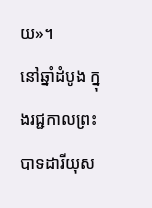យ»។
នៅឆ្នាំដំបូង ក្នុងរជ្ជកាលព្រះបាទដារីយុស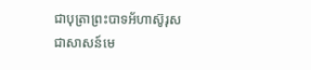ជាបុត្រាព្រះបាទអ័ហាស៊ូរុស ជាសាសន៍មេ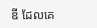ឌី ដែលគេ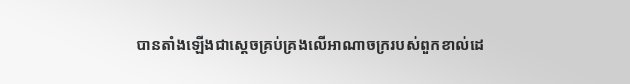បានតាំងឡើងជាស្តេចគ្រប់គ្រងលើអាណាចក្ររបស់ពួកខាល់ដេ